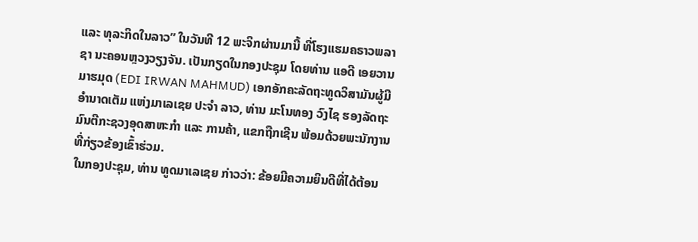ແລະ ທຸລະກິດໃນລາວ” ໃນວັນທີ 12 ພະຈິກຜ່ານມານີ້ ທີ່ໂຮງແຮມຄຣາວພລາຊາ ນະຄອນຫຼວງວຽງຈັນ. ເປັນກຽດໃນກອງປະຊຸມ ໂດຍທ່ານ ແອດີ ເອຍວານ ມາຮມຸດ (EDI IRWAN MAHMUD) ເອກອັກຄະລັດຖະທູດວິສາມັນຜູ້ມີອໍານາດເຕັມ ແຫ່ງມາເລເຊຍ ປະຈໍາ ລາວ, ທ່ານ ມະໂນທອງ ວົງໄຊ ຮອງລັດຖະມົນຕີກະຊວງອຸດສາຫະກໍາ ແລະ ການຄ້າ, ແຂກຖືກເຊີນ ພ້ອມດ້ວຍພະນັກງານທີ່ກ່ຽວຂ້ອງເຂົ້າຮ່ວມ.
ໃນກອງປະຊຸມ, ທ່ານ ທູດມາເລເຊຍ ກ່າວວ່າ: ຂ້ອຍມີຄວາມຍິນດີທີ່ໄດ້ຕ້ອນ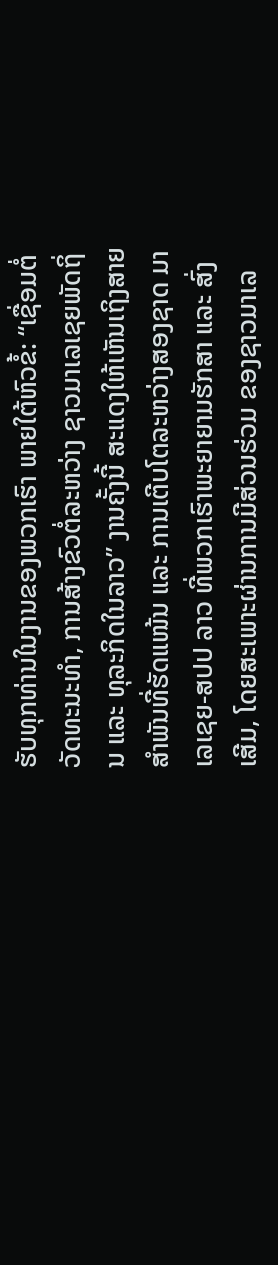ຮັບທຸກທ່ານໃນງານຂອງພວກເຮົາ ພາຍໃຕ້ຫົວຂໍ້: “ເຊື່ອມຕໍ່ວັດທະນະທຳ, ການສ້າງຂົວຕໍ່ລະຫວ່າງ ຊາວມາເລເຊຍພັດຖິ່ນ ແລະ ທຸລະກິດໃນລາວ” ງານຄັ້ງນີ້ ສະແດງໃຫ້ເຫັນເຖິງສາຍສຳພັນທີ່ຮັດແໜ້ນ ແລະ ການເຕີບໂຕລະຫວ່າງສອງຊາດ ມາເລເຊຍ-ສປປ ລາວ ທີ່ພວກເຮົາພະຍາຍາມຮັກສາ ແລະ ສົ່ງເສີມ, ໂດຍສະເພາະຜ່ານການມີສ່ວນຮ່ວມ ຂອງຊາວມາເລ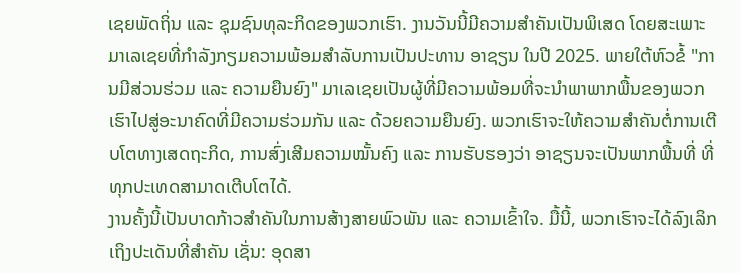ເຊຍພັດຖິ່ນ ແລະ ຊຸມຊົນທຸລະກິດຂອງພວກເຮົາ. ງານວັນນີ້ມີຄວາມສຳຄັນເປັນພິເສດ ໂດຍສະເພາະ ມາເລເຊຍທີ່ກຳລັງກຽມຄວາມພ້ອມສຳລັບການເປັນປະທານ ອາຊຽນ ໃນປີ 2025. ພາຍໃຕ້ຫົວຂໍ້ "ການມີສ່ວນຮ່ວມ ແລະ ຄວາມຍືນຍົງ" ມາເລເຊຍເປັນຜູ້ທີ່ມີຄວາມພ້ອມທີ່ຈະນຳພາພາກພື້ນຂອງພວກເຮົາໄປສູ່ອະນາຄົດທີ່ມີຄວາມຮ່ວມກັນ ແລະ ດ້ວຍຄວາມຍືນຍົງ. ພວກເຮົາຈະໃຫ້ຄວາມສຳຄັນຕໍ່ການເຕີບໂຕທາງເສດຖະກິດ, ການສົ່ງເສີມຄວາມໝັ້ນຄົງ ແລະ ການຮັບຮອງວ່າ ອາຊຽນຈະເປັນພາກພື້ນທີ່ ທີ່ທຸກປະເທດສາມາດເຕີບໂຕໄດ້.
ງານຄັ້ງນີ້ເປັນບາດກ້າວສຳຄັນໃນການສ້າງສາຍພົວພັນ ແລະ ຄວາມເຂົ້າໃຈ. ມື້ນີ້, ພວກເຮົາຈະໄດ້ລົງເລິກເຖິງປະເດັນທີ່ສຳຄັນ ເຊັ່ນ: ອຸດສາ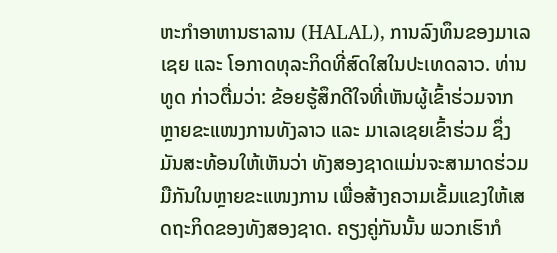ຫະກຳອາຫານຮາລານ (HALAL), ການລົງທຶນຂອງມາເລເຊຍ ແລະ ໂອກາດທຸລະກິດທີ່ສົດໃສໃນປະເທດລາວ. ທ່ານທູດ ກ່າວຕື່ມວ່າ: ຂ້ອຍຮູ້ສຶກດີໃຈທີ່ເຫັນຜູ້ເຂົ້າຮ່ວມຈາກຫຼາຍຂະແໜງການທັງລາວ ແລະ ມາເລເຊຍເຂົ້າຮ່ວມ ຊຶ່ງມັນສະທ້ອນໃຫ້ເຫັນວ່າ ທັງສອງຊາດແມ່ນຈະສາມາດຮ່ວມມືກັນໃນຫຼາຍຂະແໜງການ ເພື່ອສ້າງຄວາມເຂັ້ມແຂງໃຫ້ເສດຖະກິດຂອງທັງສອງຊາດ. ຄຽງຄູ່ກັນນັ້ນ ພວກເຮົາກໍ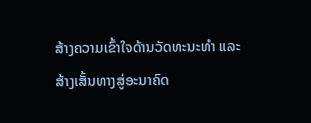ສ້າງຄວາມເຂົ້າໃຈດ້ານວັດທະນະທຳ ແລະ ສ້າງເສັ້ນທາງສູ່ອະນາຄົດ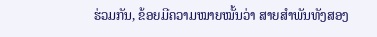ຮ່ວມກັນ, ຂ້ອຍມີຄວາມໝາຍໝັ້ນວ່າ ສາຍສຳພັນທັງສອງ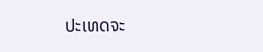ປະເທດຈະ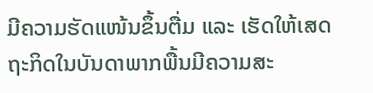ມີຄວາມຮັດແໜ້ນຂຶ້ນຕື່ມ ແລະ ເຮັດໃຫ້ເສດຖະກິດໃນບັນດາພາກພື້ນມີຄວາມສະ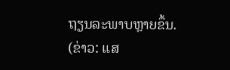ຖຽນລະພາບຫຼາຍຂຶ້ນ.
(ຂ່າວ: ແສ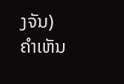ງຈັນ)
ຄໍາເຫັນ